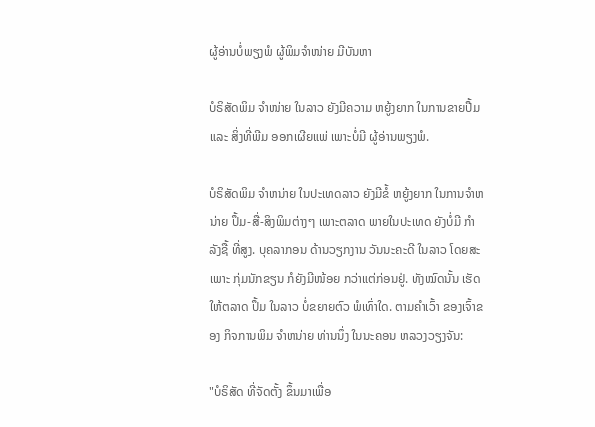ຜູ້ອ່ານບໍ່ພຽງພໍ ຜູ້ພິມຈໍາໜ່າຍ ມີບັນຫາ

ບໍຣິສັດພິມ ຈໍາໜ່າຍ ໃນລາວ ຍັງມີຄວາມ ຫຍູ້ງຍາກ ໃນການຂາຍປື້ມ ແລະ ສິ່ງທີ່ພີມ ອອກເຜີຍແພ່ ເພາະບໍ່ມີ ຜູ້ອ່ານພຽງພໍ.

ບໍຣິສັດພິມ ຈໍາຫນ່າຍ ໃນປະເທດລາວ ຍັງມີຂໍ້ ຫຍູ້ງຍາກ ໃນການຈໍາຫນ່າຍ ປຶ້ມ-ສື່-ສິງພິມຕ່າງໆ ເພາະຕລາດ ພາຍໃນປະເທດ ຍັງບໍ່ມີ ກໍາລັງຊື້ ທີ່ສູງ. ບຸຄລາກອນ ດ້ານວຽກງານ ວັນນະຄະດີ ໃນລາວ ໂດຍສະເພາະ ກຸ່ມນັກຂຽນ ກໍຍັງມີໜ້ອຍ ກວ່າແຕ່ກ່ອນຢູ່. ທັງໝົດນັ້ນ ເຮັດໃຫ້ຕລາດ ປຶ້ມ ໃນລາວ ບໍ່ຂຍາຍຕົວ ພໍເທົ່າໃດ. ຕາມຄໍາເວົ້າ ຂອງເຈົ້າຂອງ ກິຈການພິມ ຈໍາຫນ່າຍ ທ່ານນຶ່ງ ໃນນະຄອນ ຫລວງວຽງຈັນ:

"ບໍຣິສັດ ທີ່ຈັດຕັ້ງ ຂຶ້ນມາເພື່ອ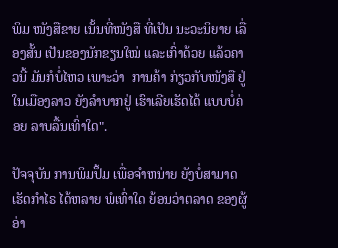ພິມ ໜັງສືຂາຍ ເນັ້ນທີ່ໜັງສື ທີ່ເປັນ ນະວະນິຍາຍ ເລື່ອງສັ້ນ ເປັນຂອງນັກຂຽນໃໝ່ ແລະເກົ່າດ້ວຍ ແລ້ວຄາວນີ້ ມັນກໍບໍ່ໄຫວ ເພາະວ່າ  ການຄ້າ ກ່ຽວກັບໜັງສື ຢູ່ໃນເມືອງລາວ ຍັງລໍາບາກຢູ່ ເຮົາເລີຍເຮັດໄດ້ ແບບບໍ່ຄ່ອຍ ລາບລື້ນເທົ່າໃດ".

ປັຈຈຸບັນ ການພິມປຶ້ມ ເພື່ອຈໍາຫນ່າຍ ຍັງບໍ່ສາມາດ ເຮັດກໍາໄຣ ໄດ້ຫລາຍ ພໍເທົ່າໃດ ຍ້ອນວ່າຕລາດ ຂອງຜູ້ອ່າ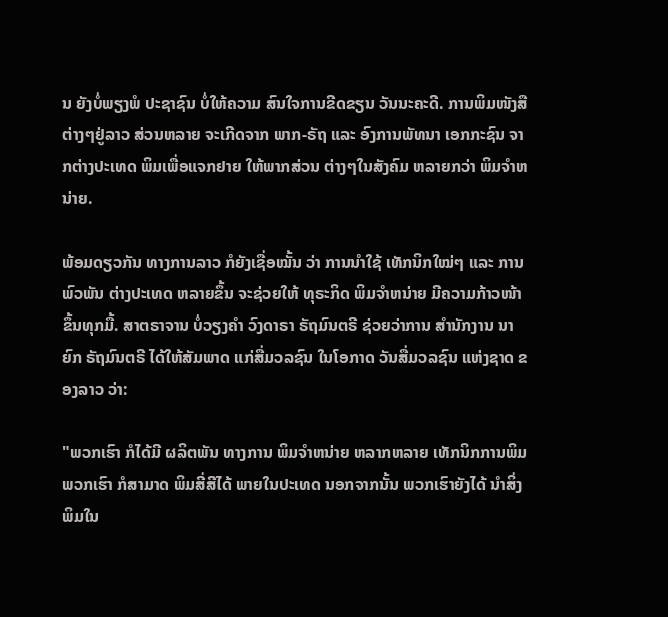ນ ຍັງບໍ່ພຽງພໍ ປະຊາຊົນ ບໍ່ໃຫ້ຄວາມ ສົນໃຈການຂີດຂຽນ ວັນນະຄະດີ. ການພິມໜັງສື ຕ່າງໆຢູ່ລາວ ສ່ວນຫລາຍ ຈະເກີດຈາກ ພາກ-ຣັຖ ແລະ ອົງການພັທນາ ເອກກະຊົນ ຈາກຕ່າງປະເທດ ພິມເພື່ອແຈກຢາຍ ໃຫ້ພາກສ່ວນ ຕ່າງໆໃນສັງຄົມ ຫລາຍກວ່າ ພິມຈໍາຫນ່າຍ.

ພ້ອມດຽວກັນ ທາງການລາວ ກໍຍັງເຊື່ອໝັ້ນ ວ່າ ການນໍາໃຊ້ ເທັກນິກໃໝ່ໆ ແລະ ການພົວພັນ ຕ່າງປະເທດ ຫລາຍຂຶ້ນ ຈະຊ່ວຍໃຫ້ ທຸຣະກິດ ພິມຈໍາຫນ່າຍ ມີຄວາມກ້າວໜ້າ ຂຶ້ນທຸກມື້. ສາຕຣາຈານ ບໍ່ວຽງຄໍາ ວົງດາຣາ ຣັຖມົນຕຣີ ຊ່ວຍວ່າການ ສໍານັກງານ ນາຍົກ ຣັຖມົນຕຣີ ໄດ້ໃຫ້ສັມພາດ ແກ່ສື່ມວລຊົນ ໃນໂອກາດ ວັນສື່ມວລຊົນ ແຫ່ງຊາດ ຂອງລາວ ວ່າ:

"ພວກເຮົາ ກໍໄດ້ມີ ຜລິຕພັນ ທາງການ ພິມຈໍາຫນ່າຍ ຫລາກຫລາຍ ເທັກນິກການພິມ ພວກເຮົາ ກໍສາມາດ ພິມສີ່ສີໄດ້ ພາຍໃນປະເທດ ນອກຈາກນັ້ນ ພວກເຮົາຍັງໄດ້ ນໍາສິ່ງພິມໃນ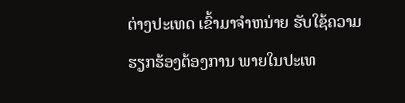ຕ່າງປະເທດ ເຂົ້າມາຈໍາຫນ່າຍ ຮັບໃຊ້ຄວາມ ຮຽກຮ້ອງຕ້ອງການ ພາຍໃນປະເທ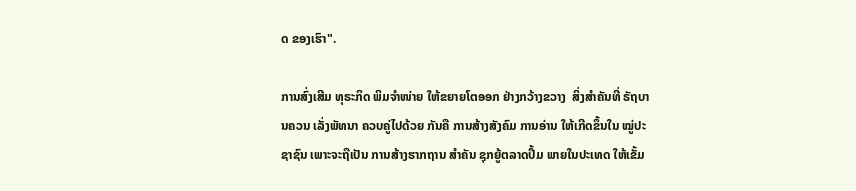ດ ຂອງເຮົາ".

ການສົ່ງເສີມ ທຸຣະກິດ ພິມຈໍາໜ່າຍ ໃຫ້ຂຍາຍໂຕອອກ ຢ່າງກວ້າງຂວາງ  ສິ່ງສໍາຄັນທີ່ ຣັຖບານຄວນ ເລັ່ງພັທນາ ຄວບຄູ່ໄປດ້ວຍ ກັນຄື ການສ້າງສັງຄົມ ການອ່ານ ໃຫ້ເກີດຂຶ້ນໃນ ໝູ່ປະຊາຊົນ ເພາະຈະຖືເປັນ ການສ້າງຮາກຖານ ສໍາຄັນ ຊຸກຍູ້ຕລາດປຶ້ມ ພາຍໃນປະເທດ ໃຫ້ເຂັ້ມ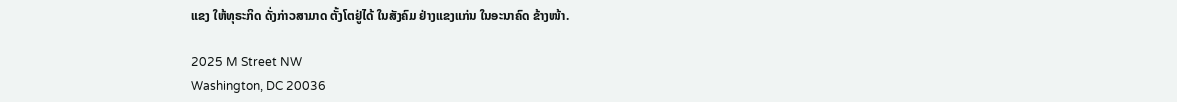ແຂງ ໃຫ້ທຸຣະກິດ ດັ່ງກ່າວສາມາດ ຕັ້ງໂຕຢູ່ໄດ້ ໃນສັງຄົມ ຢ່າງແຂງແກ່ນ ໃນອະນາຄົດ ຂ້າງໜ້າ.

2025 M Street NW
Washington, DC 20036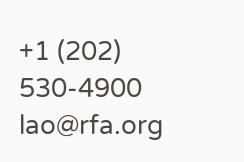+1 (202) 530-4900
lao@rfa.org